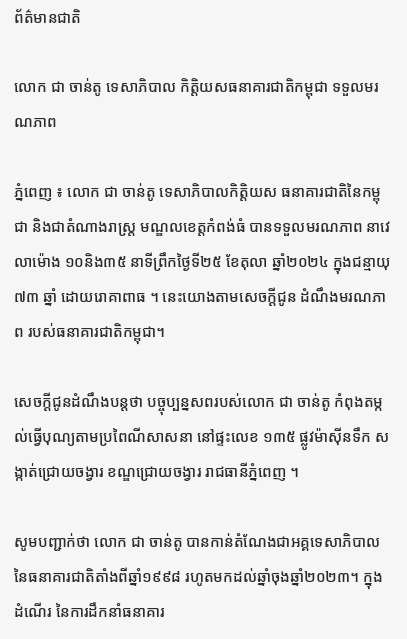ព័ត៌មានជាតិ

លោក ជា ចាន់តូ ទេសាភិបាល កិត្តិយសធនាគារជាតិកម្ពុជា ទទួលមរណភាព

ភ្នំពេញ ៖ លោក ជា ចាន់តូ ទេសាភិបាលកិត្តិយស ធនាគារជាតិនៃកម្ពុជា និងជាតំណាងរាស្រ្ត មណ្ឌលខេត្តកំពង់ធំ បានទទួលមរណភាព នាវេលាម៉ោង ១០និង៣៥ នាទីព្រឹកថ្ងៃទី២៥ ខែតុលា ឆ្នាំ២០២៤ ក្នុងជន្មាយុ ៧៣ ឆ្នាំ ដោយរោគាពាធ ។ នេះយោងតាមសេចក្ដីជូន ដំណឹងមរណភាព របស់ធនាគារជាតិកម្ពុជា។

សេចក្តីជូនដំណឹងបន្តថា បច្ចុប្បន្នសពរបស់លោក ជា ចាន់តូ កំពុងតម្កល់ធ្វើបុណ្យតាមប្រពៃណីសាសនា នៅផ្ទះលេខ ១៣៥ ផ្លូវម៉ាស៊ីនទឹក សង្កាត់ជ្រោយចង្វារ ខណ្ឌជ្រោយចង្វារ រាជធានីភ្នំពេញ ។

សូមបញ្ជាក់ថា លោក ជា ចាន់តូ បានកាន់តំណែងជាអគ្គទេសាភិបាល នៃធនាគារជាតិតាំងពីឆ្នាំ១៩៩៨ រហូតមកដល់ឆ្នាំចុងឆ្នាំ២០២៣។ ក្នុងដំណើរ នៃការដឹកនាំធនាគារ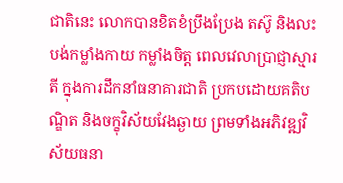ជាតិនេះ លោកបានខិតខំប្រឹងប្រែង តស៊ូ និងលះបង់កម្លាំងកាយ កម្លាំងចិត្ត ពេលវេលាប្រាជ្ញាស្មារតី ក្នុងការដឹកនាំធនាគារជាតិ ប្រកបដោយគតិបណ្ឌិត និងចក្ខុវិស័យវែងឆ្ងាយ ព្រមទាំងអភិវឌ្ឍវិស័យធនា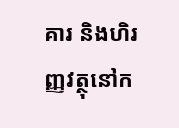គារ និងហិរញ្ញវត្ថុនៅក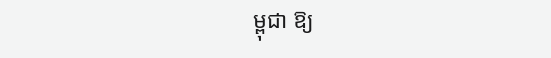ម្ពុជា ឱ្យ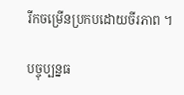រីកចម្រើនប្រកបដោយចីរភាព ។

បច្ចុប្បន្នធ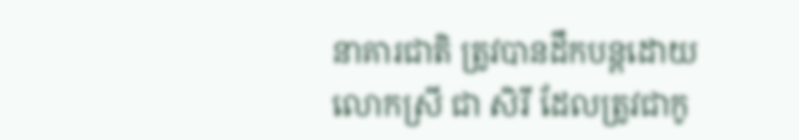នាគារជាតិ ត្រូវបានដឹកបន្តដោយលោកស្រី ជា សិរី ដែលត្រូវជាកូ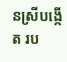នស្រីបង្កើត រប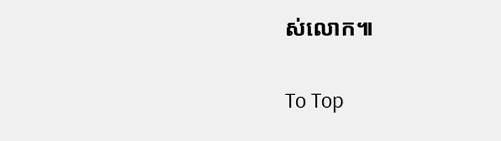ស់លោក៕

To Top